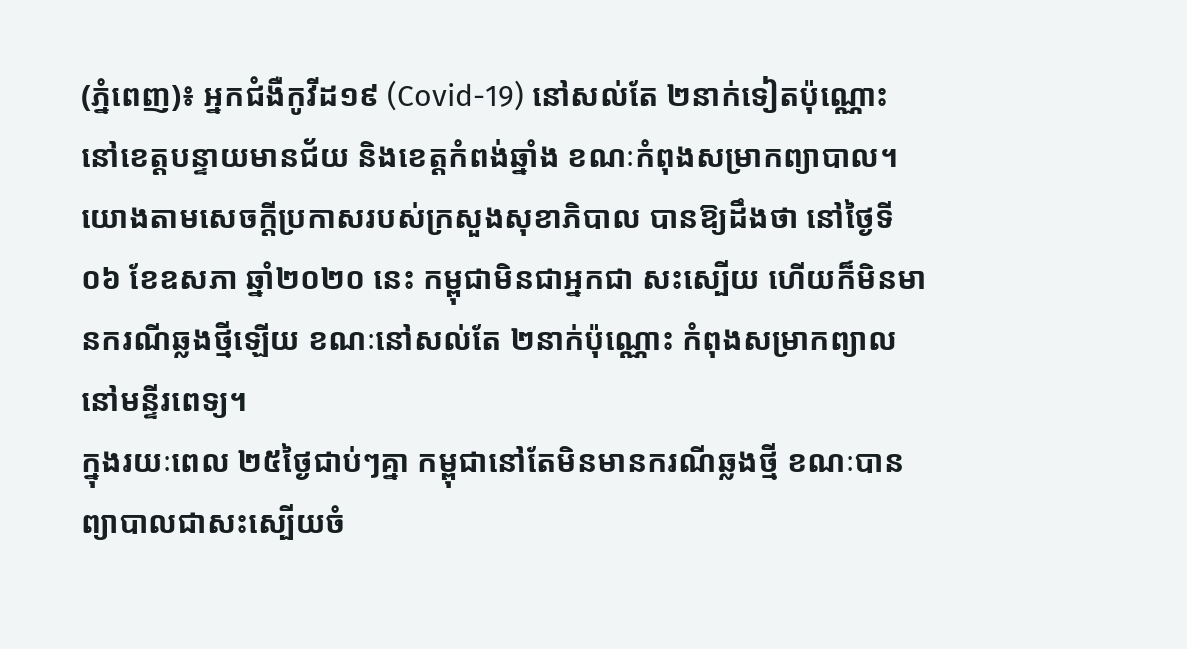(ភ្នំពេញ)៖ អ្នកជំងឺកូវីដ១៩ (Covid-19) នៅសល់តែ ២នាក់ទៀតប៉ុណ្ណោះ នៅខេត្តបន្ទាយមានជ័យ និងខេត្តកំពង់ឆ្នាំង ខណៈកំពុងសម្រាកព្យាបាល។
យោងតាមសេចក្តីប្រកាសរបស់ក្រសួងសុខាភិបាល បានឱ្យដឹងថា នៅថ្ងៃទី០៦ ខែឧសភា ឆ្នាំ២០២០ នេះ កម្ពុជាមិនជាអ្នកជា សះស្បើយ ហើយក៏មិនមានករណីឆ្លងថ្មីឡើយ ខណៈនៅសល់តែ ២នាក់ប៉ុណ្ណោះ កំពុងសម្រាកព្យាលនៅមន្ទីរពេទ្យ។
ក្នុងរយៈពេល ២៥ថ្ងៃជាប់ៗគ្នា កម្ពុជានៅតែមិនមានករណីឆ្លងថ្មី ខណៈបានព្យាបាលជាសះស្បើយចំ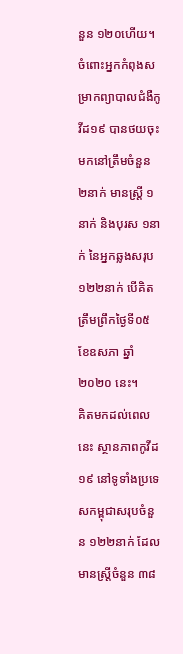នួន ១២០ហើយ។
ចំពោះអ្នកកំពុងសម្រាកព្យាបាលជំងឺកូវីដ១៩ បានថយចុះមកនៅត្រឹមចំនួន ២នាក់ មានស្តី្រ ១នាក់ និងបុរស ១នាក់ នៃអ្នកឆ្លងសរុប ១២២នាក់ បើគិតត្រឹមព្រឹកថ្ងៃទី០៥ ខែឧសភា ឆ្នាំ២០២០ នេះ។
គិតមកដល់ពេលនេះ ស្ថានភាពកូវីដ១៩ នៅទូទាំងប្រទេសកម្ពុជាសរុបចំនួន ១២២នាក់ ដែលមានស្រ្តីចំនួន ៣៨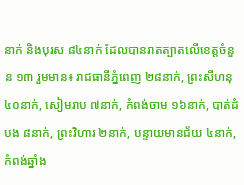នាក់ និងបុរស ៨៤នាក់ ដែលបានរាតត្បាតលើខេត្តចំនួន ១៣ រួមមាន៖ រាជធានីភ្នំពេញ ២៨នាក់, ព្រះសីហនុ ៤០នាក់, សៀមរាប ៧នាក់, កំពង់ចាម ១៦នាក់, បាត់ដំបង ៨នាក់, ព្រះវិហារ ២នាក់, បន្ទាយមានជ័យ ៤នាក់, កំពង់ឆ្នាំង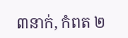៣នាក់, កំពត ២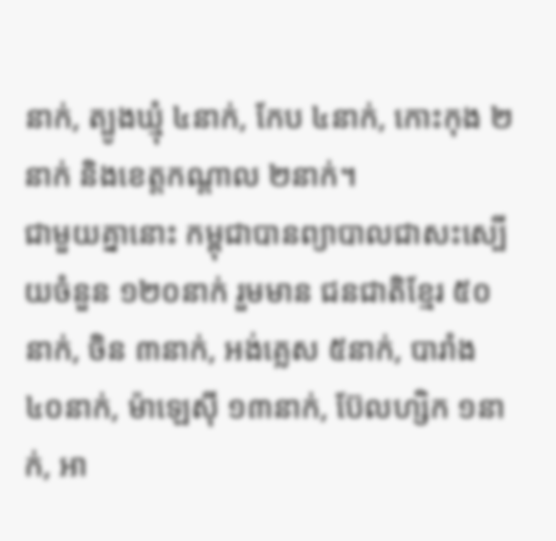នាក់, ត្បូងឃ្មុំ ៤នាក់, កែប ៤នាក់, កោះកុង ២នាក់ និងខេត្តកណ្តាល ២នាក់។
ជាមួយគ្នានោះ កម្ពុជាបានព្យាបាលជាសះស្បើយចំនួន ១២០នាក់ រួមមាន ជនជាតិខ្មែរ ៥០នាក់, ចិន ៣នាក់, អង់គ្លេស ៥នាក់, បារាំង ៤០នាក់, ម៉ាឡេស៊ី ១៣នាក់, ប៊ែលហ្សិក ១នាក់, អា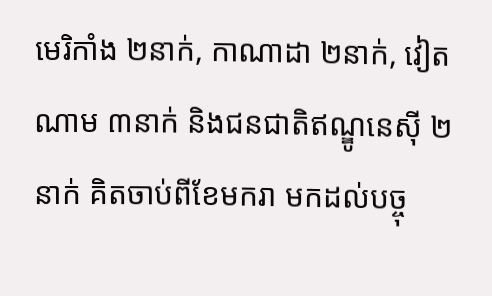មេរិកាំង ២នាក់, កាណាដា ២នាក់, វៀតណាម ៣នាក់ និងជនជាតិឥណ្ឌូនេស៊ី ២នាក់ គិតចាប់ពីខែមករា មកដល់បច្ចុ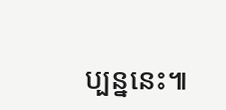ប្បន្ននេះ៕